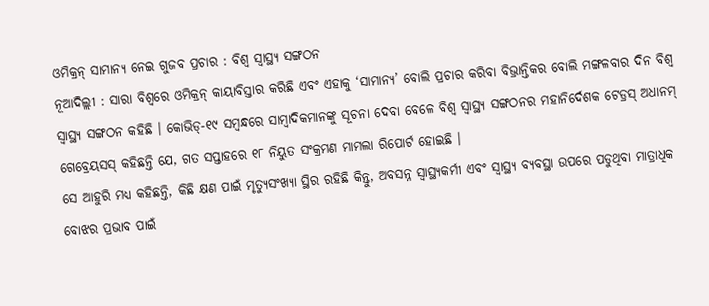ଓମିକ୍ରନ୍ ସାମାନ୍ୟ ନେଇ ଗୁଜବ ପ୍ରଚାର : ବିଶ୍ବ ସ୍ବାସ୍ଥ୍ୟ ସଙ୍ଗଠନ
ନୂଆଦିଲ୍ଲୀ : ସାରା ବିଶ୍ବରେ ଓମିକ୍ରନ୍ କାୟାବିସ୍ତାର କରିଛି ଏବଂ ଏହାକୁ ‘ସାମାନ୍ୟ’ ବୋଲି ପ୍ରଚାର କରିବା ବିଭ୍ରାନ୍ତିକର ବୋଲି ମଙ୍ଗଳବାର ଦିନ ବିଶ୍ବ ସ୍ବାସ୍ଥ୍ୟ ସଙ୍ଗଠନ କହିଛି । କୋଭିଡ୍-୧୯ ସମ୍ବନ୍ଧରେ ସାମ୍ବାଦିକମାନଙ୍କୁ ସୂଚନା ଦେବା ବେଳେ ବିଶ୍ବ ସ୍ବାସ୍ଥ୍ୟ ସଙ୍ଗଠନର ମହାନିର୍ଦେଶକ ଟେଡ୍ରସ୍ ଅଧାନମ୍ ଗେବ୍ରେୟସସ୍ କହିଛନ୍ତି ଯେ, ଗତ ସପ୍ତାହରେ ୧୮ ନିୟୁତ ସଂକ୍ରମଣ ମାମଲା ରିପୋର୍ଟ ହୋଇଛି ।
ସେ ଆହୁରି ମଧ୍ୟ କହିଛନ୍ତି, କିଛି କ୍ଷଣ ପାଇଁ ମୃତ୍ୟୁସଂଖ୍ୟା ସ୍ଥିର ରହିଛି କିନ୍ତୁ, ଅବସନ୍ନ ସ୍ବାସ୍ଥ୍ୟକର୍ମୀ ଏବଂ ସ୍ବାସ୍ଥ୍ୟ ବ୍ୟବସ୍ଥା ଉପରେ ପଡୁଥିବା ମାତ୍ରାଧିକ ବୋଝର ପ୍ରଭାବ ପାଇଁ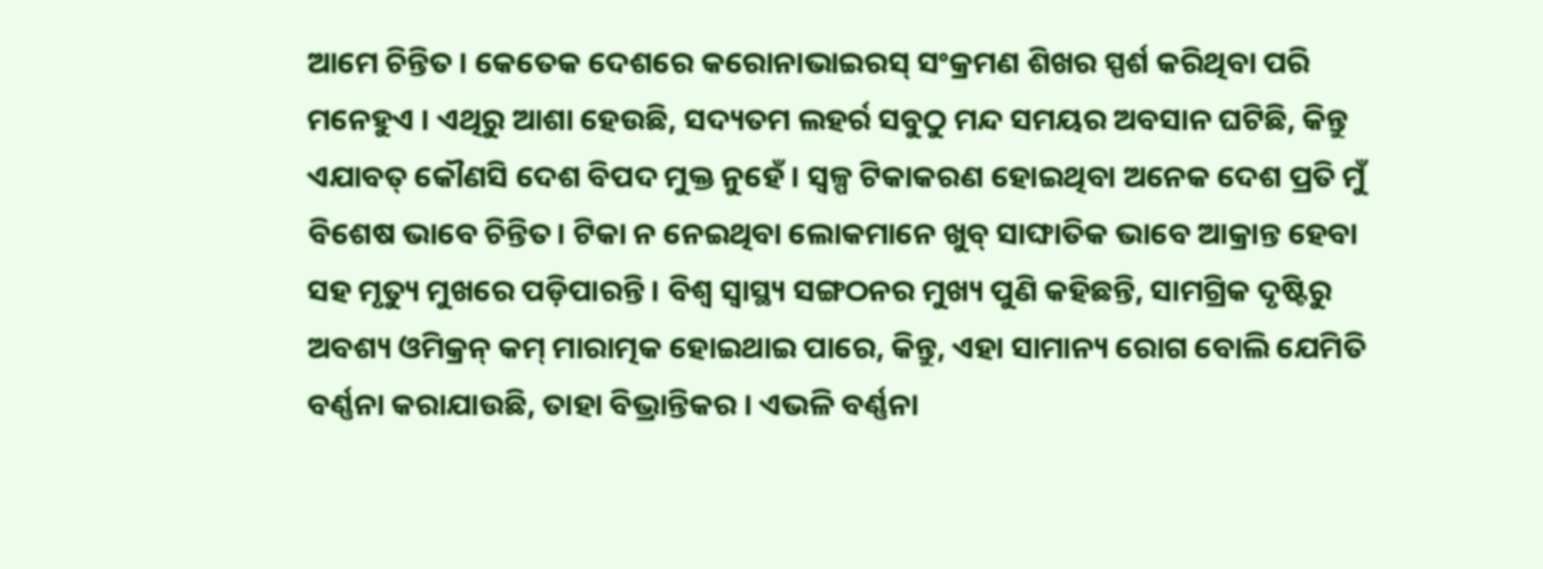ଆମେ ଚିନ୍ତିତ । କେତେକ ଦେଶରେ କରୋନାଭାଇରସ୍ ସଂକ୍ରମଣ ଶିଖର ସ୍ପର୍ଶ କରିଥିବା ପରି ମନେହୁଏ । ଏଥିରୁ ଆଶା ହେଉଛି, ସଦ୍ୟତମ ଲହର୍ର ସବୁଠୁ ମନ୍ଦ ସମୟର ଅବସାନ ଘଟିଛି, କିନ୍ତୁ ଏଯାବତ୍ କୌଣସି ଦେଶ ବିପଦ ମୁକ୍ତ ନୁହେଁ । ସ୍ବଳ୍ପ ଟିକାକରଣ ହୋଇଥିବା ଅନେକ ଦେଶ ପ୍ରତି ମୁଁ ବିଶେଷ ଭାବେ ଚିନ୍ତିତ। ଟିକା ନ ନେଇଥିବା ଲୋକମାନେ ଖୁବ୍ ସାଙ୍ଘାତିକ ଭାବେ ଆକ୍ରାନ୍ତ ହେବା ସହ ମୃତ୍ୟୁ ମୁଖରେ ପଡ଼ିପାରନ୍ତି । ବିଶ୍ବ ସ୍ବାସ୍ଥ୍ୟ ସଙ୍ଗଠନର ମୁଖ୍ୟ ପୁଣି କହିଛନ୍ତି, ସାମଗ୍ରିକ ଦୃଷ୍ଟିରୁ ଅବଶ୍ୟ ଓମିକ୍ରନ୍ କମ୍ ମାରାତ୍ମକ ହୋଇଥାଇ ପାରେ, କିନ୍ତୁ, ଏହା ସାମାନ୍ୟ ରୋଗ ବୋଲି ଯେମିତି ବର୍ଣ୍ଣନା କରାଯାଉଛି, ତାହା ବିଭ୍ରାନ୍ତିକର । ଏଭଳି ବର୍ଣ୍ଣନା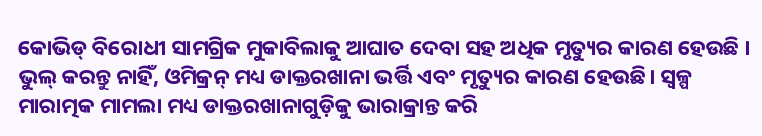କୋଭିଡ୍ ବିରୋଧୀ ସାମଗ୍ରିକ ମୁକାବିଲାକୁ ଆଘାତ ଦେବା ସହ ଅଧିକ ମୃତ୍ୟୁର କାରଣ ହେଉଛି । ଭୁଲ୍ କରନ୍ତୁ ନାହିଁ, ଓମିକ୍ରନ୍ ମଧ୍ୟ ଡାକ୍ତରଖାନା ଭର୍ତ୍ତି ଏବଂ ମୃତ୍ୟୁର କାରଣ ହେଉଛି। ସ୍ବଳ୍ପ ମାରାତ୍ମକ ମାମଲା ମଧ୍ୟ ଡାକ୍ତରଖାନାଗୁଡ଼ିକୁ ଭାରାକ୍ରାନ୍ତ କରି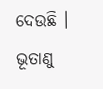ଦେଉଛି । ଭୂତାଣୁ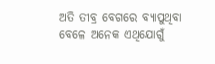ଅତି ତୀବ୍ର ବେଗରେ ବ୍ୟାପୁଥିବା ବେଳେ ଅନେକ ଏଥିଯୋଗୁଁ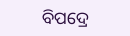ବିପଦ୍ରେ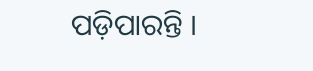ପଡ଼ିପାରନ୍ତି ।